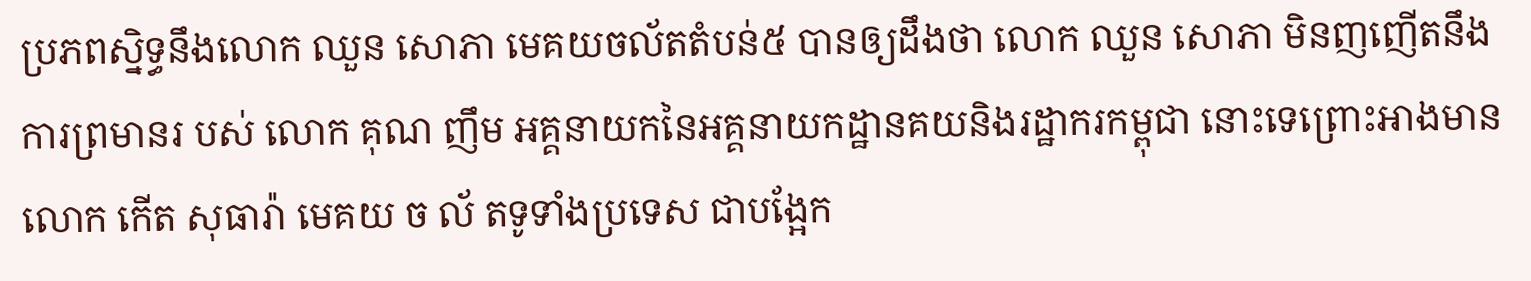ប្រភពស្និទ្ធនឹងលោក ឈួន សោភា មេគយចល័តតំបន់៥ បានឲ្យដឹងថា លោក ឈួន សោភា មិនញញើតនឹង ការព្រមានរ បស់ លោក គុណ ញឹម អគ្គនាយកនៃអគ្គនាយកដ្ឋានគយនិងរដ្ឋាករកម្ពុជា នោះទេព្រោះអាងមានលោក កើត សុធារ៉ា មេគយ ច ល័ តទូទាំងប្រទេស ជាបង្អែក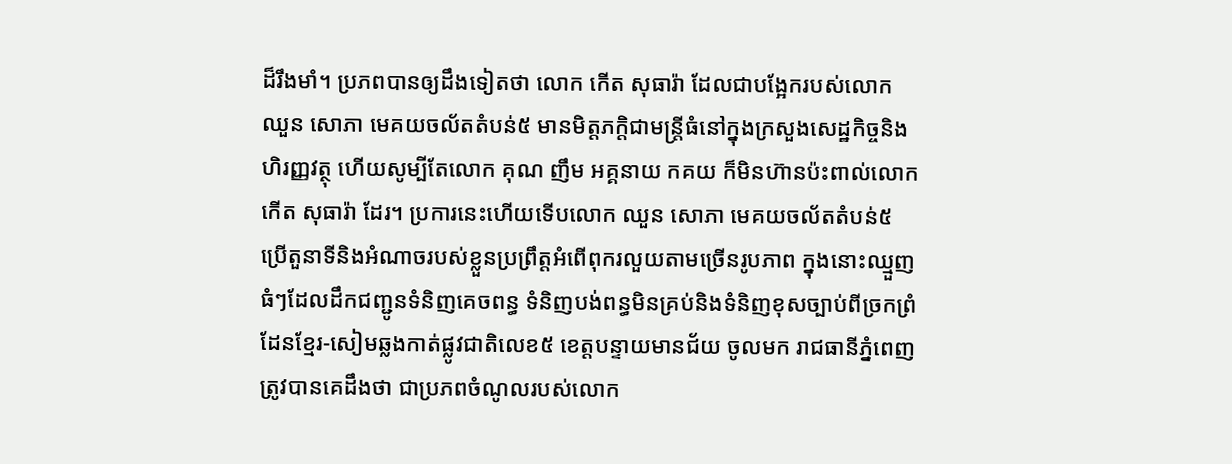ដ៏រឹងមាំ។ ប្រភពបានឲ្យដឹងទៀតថា លោក កើត សុធារ៉ា ដែលជាបង្អែករបស់លោក ឈួន សោភា មេគយចល័តតំបន់៥ មានមិត្តភក្តិជាមន្ត្រីធំនៅក្នុងក្រសួងសេដ្ឋកិច្ចនិងហិរញ្ញវត្ថុ ហើយសូម្បីតែលោក គុណ ញឹម អគ្គនាយ កគយ ក៏មិនហ៊ានប៉ះពាល់លោក កើត សុធារ៉ា ដែរ។ ប្រការនេះហើយទើបលោក ឈួន សោភា មេគយចល័តតំបន់៥ ប្រើតួនាទីនិងអំណាចរបស់ខ្លួនប្រព្រឹត្តអំពើពុករលួយតាមច្រើនរូបភាព ក្នុងនោះឈ្មួញធំៗដែលដឹកជញ្ជូនទំនិញគេចពន្ធ ទំនិញបង់ពន្ធមិនគ្រប់និងទំនិញខុសច្បាប់ពីច្រកព្រំដែនខ្មែរ-សៀមឆ្លងកាត់ផ្លូវជាតិលេខ៥ ខេត្តបន្ទាយមានជ័យ ចូលមក រាជធានីភ្នំពេញ ត្រូវបានគេដឹងថា ជាប្រភពចំណូលរបស់លោក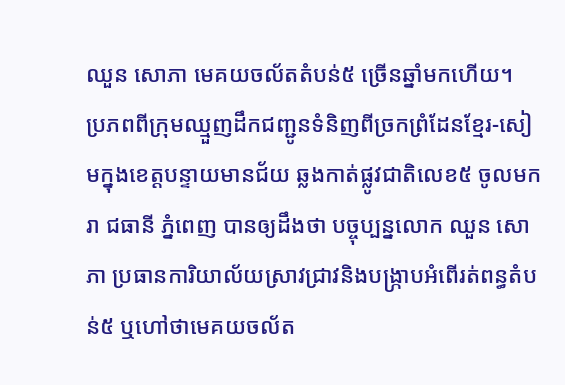ឈួន សោភា មេគយចល័តតំបន់៥ ច្រើនឆ្នាំមកហើយ។
ប្រភពពីក្រុមឈ្មួញដឹកជញ្ជូនទំនិញពីច្រកព្រំដែនខ្មែរ-សៀមក្នុងខេត្តបន្ទាយមានជ័យ ឆ្លងកាត់ផ្លូវជាតិលេខ៥ ចូលមករា ជធានី ភ្នំពេញ បានឲ្យដឹងថា បច្ចុប្បន្នលោក ឈួន សោភា ប្រធានការិយាល័យស្រាវជ្រាវនិងបង្ក្រាបអំពើរត់ពន្ធតំបន់៥ ឬហៅថាមេគយចល័ត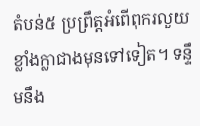តំបន់៥ ប្រព្រឹត្តអំពើពុករលួយខ្លាំងក្លាជាងមុនទៅទៀត។ ទន្ទឹមនឹង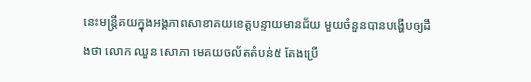នេះមន្ត្រីគយក្នុងអង្គភាពសាខាគយខេត្តបន្ទាយមានជ័យ មួយចំនួនបានបង្ហើបឲ្យដឹងថា លោក ឈួន សោភា មេគយចល័តតំបន់៥ តែងប្រើ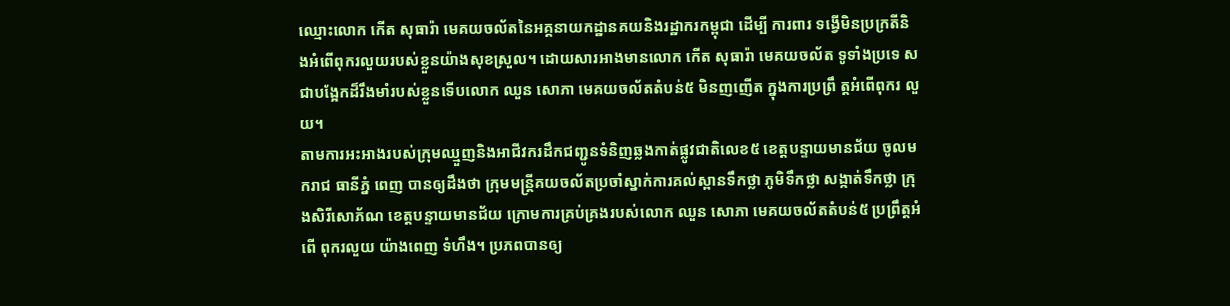ឈ្មោះលោក កើត សុធារ៉ា មេគយចល័តនៃអគ្គនាយកដ្ឋានគយនិងរដ្ឋាករកម្ពុជា ដើម្បី ការពារ ទង្វើមិនប្រក្រតីនិងអំពើពុករលួយរបស់ខ្លួនយ៉ាងសុខស្រួល។ ដោយសារអាងមានលោក កើត សុធារ៉ា មេគយចល័ត ទូទាំងប្រទេ ស ជាបង្អែកដ៏រឹងមាំរបស់ខ្លួនទើបលោក ឈួន សោភា មេគយចល័តតំបន់៥ មិនញញើត ក្នុងការប្រព្រឹ ត្តអំពើពុករ លួយ។
តាមការអះអាងរបស់ក្រុមឈ្មួញនិងអាជីវករដឹកជញ្ជូនទំនិញឆ្លងកាត់ផ្លូវជាតិលេខ៥ ខេត្តបន្ទាយមានជ័យ ចូលមករាជ ធានីភ្នំ ពេញ បានឲ្យដឹងថា ក្រុមមន្ត្រីគយចល័តប្រចាំស្នាក់ការគល់ស្ពានទឹកថ្លា ភូមិទឹកថ្លា សង្កាត់ទឹកថ្លា ក្រុងសិរីសោភ័ណ ខេត្តបន្ទាយមានជ័យ ក្រោមការគ្រប់គ្រងរបស់លោក ឈួន សោភា មេគយចល័តតំបន់៥ ប្រព្រឹត្តអំពើ ពុករលួយ យ៉ាងពេញ ទំហឹង។ ប្រភពបានឲ្យ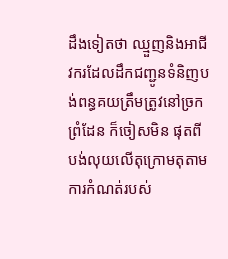ដឹងទៀតថា ឈ្មួញនិងអាជីវករដែលដឹកជញ្ជូនទំនិញបង់ពន្ធគយត្រឹមត្រូវនៅច្រកព្រំដែន ក៏ចៀសមិន ផុតពីបង់លុយលើតុក្រោមតុតាមការកំណត់របស់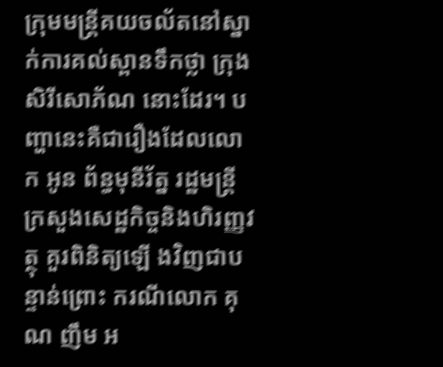ក្រុមមន្ត្រីគយចល័តនៅស្នាក់ការគល់ស្ពានទឹកថ្លា ក្រុងសិរីសោភ័ណ នោះដែរ។ បញ្ហានេះគឺជារឿងដែលលោក អូន ព័ន្ធមុនីរ័ត្ន រដ្ឋមន្ត្រីក្រសួងសេដ្ឋកិច្ចនិងហិរញ្ញវត្ថុ គួរពិនិត្យឡើ ងវិញជាប ន្ទាន់ព្រោះ ករណីលោក គុណ ញឹម អ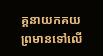គ្គនាយកគយ ព្រមានទៅលើ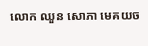លោក ឈួន សោភា មេគយច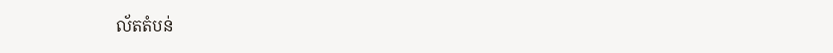ល័តតំបន់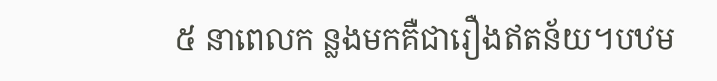៥ នាពេលក ន្លងមកគឺជារឿងឥតន័យ។បឋម